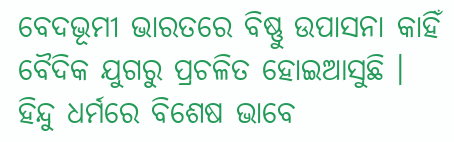ବେଦଭୂମୀ ଭାରତରେ ବିଷ୍ଣୁ ଉପାସନା କାହିଁ ବୈଦିକ ଯୁଗରୁ ପ୍ରଚଳିତ ହୋଇଆସୁଛି । ହିନ୍ଦୁ ଧର୍ମରେ ବିଶେଷ ଭାବେ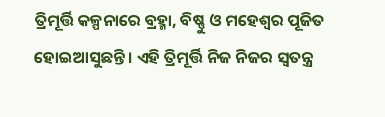ତ୍ରିମୂର୍ତ୍ତି କଳ୍ପନାରେ ବ୍ରହ୍ମା, ବିଷ୍ଣୁ ଓ ମହେଶ୍ବର ପୂଜିତ ହୋଇଆସୁଛନ୍ତି । ଏହି ତ୍ରିମୂର୍ତ୍ତି ନିଜ ନିଜର ସ୍ୱତନ୍ତ୍ର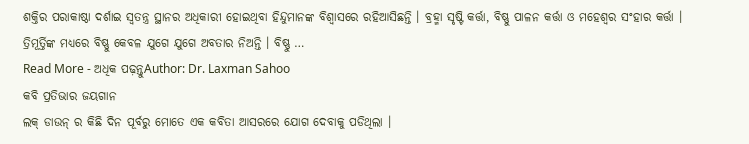ଶକ୍ତିର ପରାକାଷ୍ଠା ଦର୍ଶାଇ ସ୍ୱତନ୍ତ୍ର ସ୍ଥାନର ଅଧିକାରୀ ହୋଇଥିବା ହିନ୍ଦୁମାନଙ୍କ ବିଶ୍ୱାସରେ ରହିଆସିଛନ୍ତି । ବ୍ରହ୍ମା ସୃଷ୍ଟି କର୍ତ୍ତା, ବିଷ୍ଣୁ ପାଳନ କର୍ତ୍ତା ଓ ମହେଶ୍ବର ସଂହାର କର୍ତ୍ତା । ତ୍ରିମୂର୍ତ୍ତିଙ୍କ ମଧ୍ୟରେ ବିଷ୍ଣୁ କେବଳ ଯୁଗେ ଯୁଗେ ଅବତାର ନିଅନ୍ତି । ବିଷ୍ଣୁ …
Read More - ଅଧିକ ପଢ଼ନ୍ତୁAuthor: Dr. Laxman Sahoo
କବି ପ୍ରତିଭାର ଜୟଗାନ
ଲକ୍ ଡାଉନ୍ ର କିଛି ଦିନ ପୂର୍ବରୁ ମୋତେ ଏକ କବିତା ଆସରରେ ଯୋଗ ଦେବାକୁ ପଡିଥିଲା ।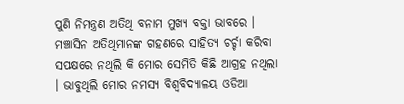ପୁଣି ନିମନ୍ତ୍ରଣ ଅତିଥି ବନାମ ମୁଖ୍ୟ ବକ୍ତା ଭାବରେ । ମଞ୍ଚାସିନ ଅତିଥିମାନଙ୍କ ଗହଣରେ ସାହିତ୍ୟ ଚର୍ଚ୍ଚା କରିବା ସପକ୍ଷରେ ନଥିଲି କି ମୋର ସେମିତି କିଛି ଆଗ୍ରହ ନଥିଲା । ଭାବୁଥିଲି ମୋର ନମସ୍ୟ ବିଶ୍ୱବିଦ୍ୟାଳୟ ଓଡିଆ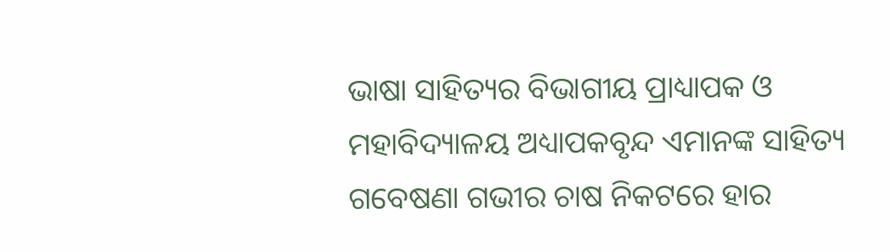ଭାଷା ସାହିତ୍ୟର ବିଭାଗୀୟ ପ୍ରାଧ୍ୟାପକ ଓ ମହାବିଦ୍ୟାଳୟ ଅଧ୍ୟାପକବୃନ୍ଦ ଏମାନଙ୍କ ସାହିତ୍ୟ ଗବେଷଣା ଗଭୀର ଚାଷ ନିକଟରେ ହାର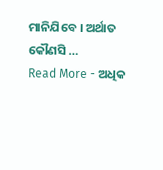ମାନିଯିବେ । ଅର୍ଥାତ କୌଣସି …
Read More - ଅଧିକ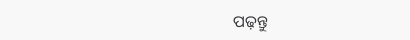ପଢ଼ନ୍ତୁ